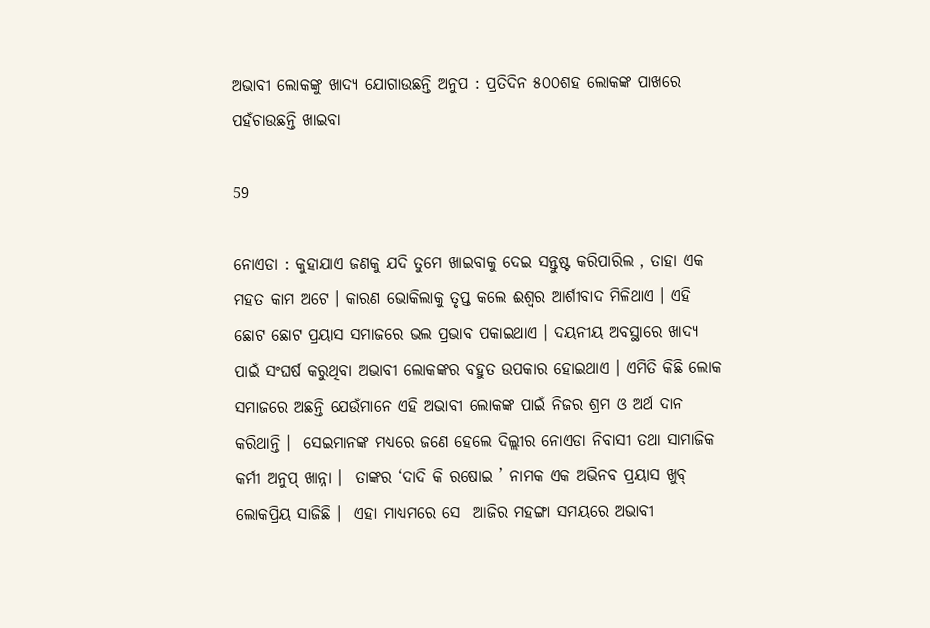ଅଭାବୀ ଲୋକଙ୍କୁ ଖାଦ୍ୟ ଯୋଗାଉଛନ୍ତି ଅନୁପ : ପ୍ରତିଦିନ ୫୦୦ଶହ ଲୋକଙ୍କ ପାଖରେ ପହଁଚାଉଛନ୍ତି ଖାଇବା

59

ନୋଏଡା : କୁହାଯାଏ ଜଣକୁ ଯଦି ତୁମେ ଖାଇବାକୁ ଦେଇ ସନ୍ତୁଷ୍ଟ କରିପାରିଲ , ତାହା ଏକ ମହତ କାମ ଅଟେ । କାରଣ ଭୋକିଲାକୁ ତୃପ୍ତ କଲେ ଈଶ୍ୱର ଆର୍ଶୀବାଦ ମିଳିଥାଏ । ଏହି ଛୋଟ ଛୋଟ ପ୍ରୟାସ ସମାଜରେ ଭଲ ପ୍ରଭାବ ପକାଇଥାଏ । ଦୟନୀୟ ଅବସ୍ଥାରେ ଖାଦ୍ୟ ପାଇଁ ସଂଘର୍ଷ କରୁଥିବା ଅଭାବୀ ଲୋକଙ୍କର ବହୁତ ଉପକାର ହୋଇଥାଏ । ଏମିତି କିଛି ଲୋକ ସମାଜରେ ଅଛନ୍ତି ଯେଉଁମାନେ ଏହି ଅଭାବୀ ଲୋକଙ୍କ ପାଇଁ ନିଜର ଶ୍ରମ ଓ ଅର୍ଥ ଦାନ କରିଥାନ୍ତି ।  ସେଇମାନଙ୍କ ମଧ୍ୟରେ ଜଣେ ହେଲେ ଦିଲ୍ଲୀର ନୋଏଡା ନିବାସୀ ତଥା ସାମାଜିକ କର୍ମୀ ଅନୁପ୍ ଖାନ୍ନା ।  ତାଙ୍କର ‘ଦାଦି କି ରଷୋଇ ’ ନାମକ ଏକ ଅଭିନବ ପ୍ରୟାସ ଖୁବ୍ ଲୋକପ୍ରିୟ ସାଜିଛି ।  ଏହା ମାଧ୍ୟମରେ ସେ  ଆଜିର ମହଙ୍ଗା ସମୟରେ ଅଭାବୀ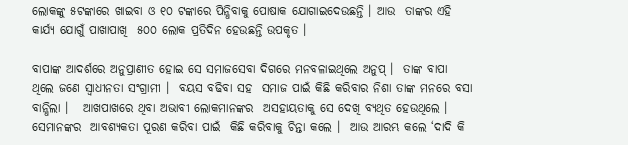ଲୋକଙ୍କୁ ୫ଟଙ୍କାରେ ଖାଇବା ଓ ୧୦ ଟଙ୍କାରେ ପିନ୍ଧିବାକୁ ପୋଷାକ ଯୋଗାଇଦେଉଛନ୍ତି । ଆଉ  ତାଙ୍କର ଏହି କାର୍ଯ୍ୟ ଯୋଗୁଁ ପାଖାପାଖି  ୫୦୦ ଲୋକ ପ୍ରତିଦିନ ହେଉଛନ୍ତି ଉପକୃତ ।

ବାପାଙ୍କ ଆଦର୍ଶରେ ଅନୁପ୍ରାଣୀତ ହୋଇ ସେ ସମାଜସେବା ଦିଗରେ ମନବଳାଇଥିଲେ ଅନୁପ୍ ।  ତାଙ୍କ ବାପା  ଥିଲେ ଜଣେ ସ୍ୱାଧୀନତା ସଂଗ୍ରାମୀ ।  ବୟସ ବଢିବା ସହ  ସମାଜ ପାଇଁ କିଛି କରିବାର ନିଶା ତାଙ୍କ ମନରେ ବସା ବାନ୍ଧିଲା ।   ଆଖପାଖରେ ଥିବା ଅଭାବୀ ଲୋକମାନଙ୍କର  ଅସହାୟତାକୁ ସେ ଦେଖି ବ୍ୟଥିତ ହେଉଥିଲେ ।  ସେମାନଙ୍କର  ଆବଶ୍ୟକତା ପୂରଣ କରିବା ପାଇଁ  କିଛି କରିବାକୁ ଚିନ୍ତା କଲେ ।  ଆଉ ଆରମ୍ଭ କଲେ ‘ଦାଦି କି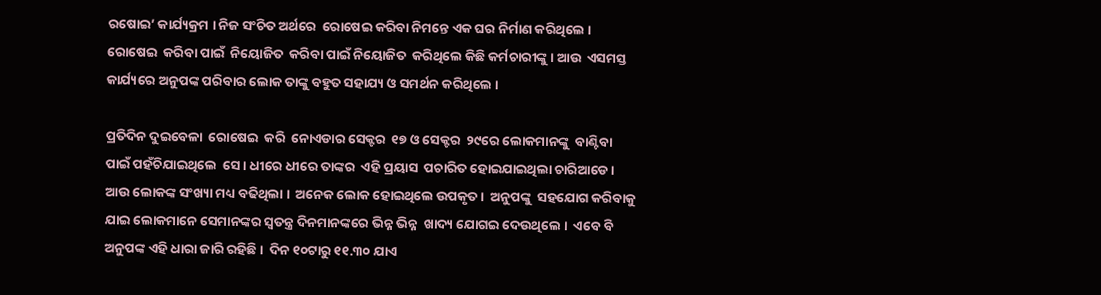ରଷୋଇ’ କାର୍ଯ୍ୟକ୍ରମ । ନିଜ ସଂଚିତ ଅର୍ଥରେ  ରୋଷେଇ କରିବା ନିମନ୍ତେ ଏକ ଘର ନିର୍ମାଣ କରିଥିଲେ ।  ରୋଷେଇ  କରିବା ପାଇଁ  ନିୟୋଜିତ  କରିବା ପାଇଁ ନିୟୋଜିତ  କରିଥିଲେ କିଛି କର୍ମଚାରୀଙ୍କୁ । ଆଉ  ଏସମସ୍ତ କାର୍ଯ୍ୟରେ ଅନୁପଙ୍କ ପରିବାର ଲୋକ ତାଙ୍କୁ ବହୁତ ସହାଯ୍ୟ ଓ ସମର୍ଥନ କରିଥିଲେ ।

ପ୍ରତିଦିନ ଦୁଇବେଳା  ରୋଷେଇ  କରି  ନୋଏଡାର ସେକ୍ଟର  ୧୭ ଓ ସେକ୍ଟର  ୨୯ରେ ଲୋକମାନଙ୍କୁ  ବାଣ୍ଟିବା ପାଇଁ ପହଁଚିଯାଇଥିଲେ  ସେ । ଧୀରେ ଧୀରେ ତାଙ୍କର  ଏହି ପ୍ରୟାସ  ପଚାରିତ ହୋଇଯାଇଥିଲା ଚାରିଆଡେ । ଆଉ ଲୋକଙ୍କ ସଂଖ୍ୟା ମଧ୍ୟ ବଢିଥିଲା ।  ଅନେକ ଲୋକ ହୋଇଥିଲେ ଉପକୃତ ।  ଅନୁପଙ୍କୁ  ସହଯୋଗ କରିବାକୁ ଯାଇ ଲୋକମାନେ ସେମାନଙ୍କର ସ୍ୱତନ୍ତ୍ର ଦିନମାନଙ୍କରେ ଭିନ୍ନ ଭିନ୍ନ  ଖାଦ୍ୟ ଯୋଗଇ ଦେଉଥିଲେ ।  ଏବେ ବି ଅନୁପଙ୍କ ଏହି ଧାରା ଜାରି ରହିଛି ।  ଦିନ ୧୦ଟାରୁ ୧୧.୩୦ ଯାଏ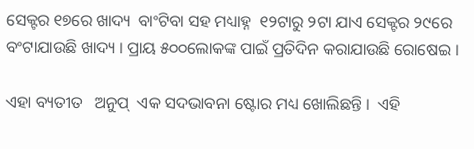ସେକ୍ଟର ୧୭ରେ ଖାଦ୍ୟ  ବାଂଟିବା ସହ ମଧ୍ୟାହ୍ନ  ୧୨ଟାରୁ ୨ଟା ଯାଏ ସେକ୍ଟର ୨୯ରେ ବଂଟାଯାଉଛି ଖାଦ୍ୟ । ପ୍ରାୟ ୫୦୦ଲୋକଙ୍କ ପାଇଁ ପ୍ରତିଦିନ କରାଯାଉଛି ରୋଷେଇ ।

ଏହା ବ୍ୟତୀତ   ଅନୁପ୍  ଏକ ସଦଭାବନା ଷ୍ଟୋର ମଧ୍ୟ ଖୋଲିଛନ୍ତି ।  ଏହି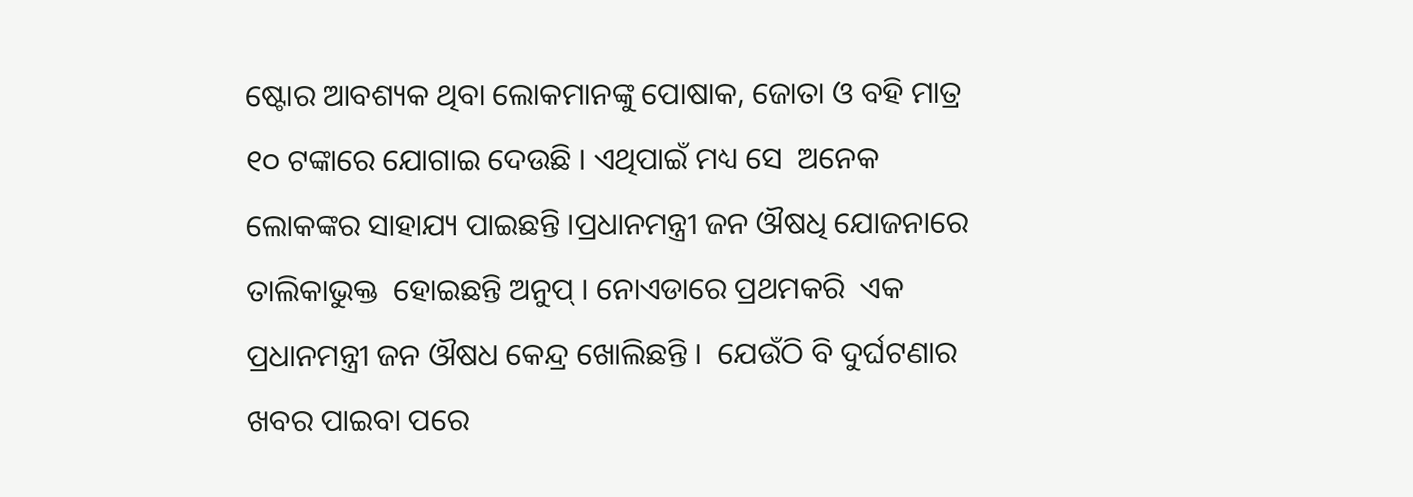ଷ୍ଟୋର ଆବଶ୍ୟକ ଥିବା ଲୋକମାନଙ୍କୁ ପୋଷାକ, ଜୋତା ଓ ବହି ମାତ୍ର ୧୦ ଟଙ୍କାରେ ଯୋଗାଇ ଦେଉଛି । ଏଥିପାଇଁ ମଧ୍ୟ ସେ  ଅନେକ ଲୋକଙ୍କର ସାହାଯ୍ୟ ପାଇଛନ୍ତି ।ପ୍ରଧାନମନ୍ତ୍ରୀ ଜନ ଔଷଧି ଯୋଜନାରେ ତାଲିକାଭୁକ୍ତ  ହୋଇଛନ୍ତି ଅନୁପ୍ । ନୋଏଡାରେ ପ୍ରଥମକରି  ଏକ ପ୍ରଧାନମନ୍ତ୍ରୀ ଜନ ଔଷଧ କେନ୍ଦ୍ର ଖୋଲିଛନ୍ତି ।  ଯେଉଁଠି ବି ଦୁର୍ଘଟଣାର ଖବର ପାଇବା ପରେ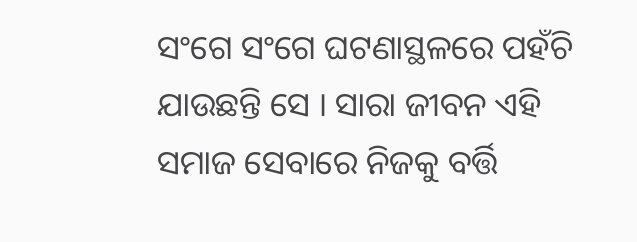ସଂଗେ ସଂଗେ ଘଟଣାସ୍ଥଳରେ ପହଁଚି ଯାଉଛନ୍ତି ସେ । ସାରା ଜୀବନ ଏହି  ସମାଜ ସେବାରେ ନିଜକୁ ବର୍ତ୍ତି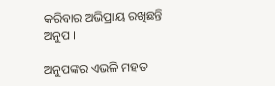କରିବାର ଅଭିପ୍ରାୟ ରଖିଛନ୍ତି ଅନୁପ ।

ଅନୁପଙ୍କର ଏଭଳି ମହତ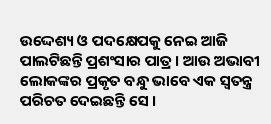ଉଦ୍ଦେଶ୍ୟ ଓ ପଦକ୍ଷେପକୁ ନେଇ ଆଜି ପାଲଟିଛନ୍ତି ପ୍ରଶଂସାର ପାତ୍ର । ଆଉ ଅଭାବୀ ଲୋକଙ୍କର ପ୍ରକୃତ ବନ୍ଧୁ ଭାବେ ଏକ ସ୍ୱତନ୍ତ୍ର ପରିଚତ ଦେଇଛନ୍ତି ସେ ।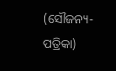(ସୌଜନ୍ୟ-ପତ୍ରିକା)